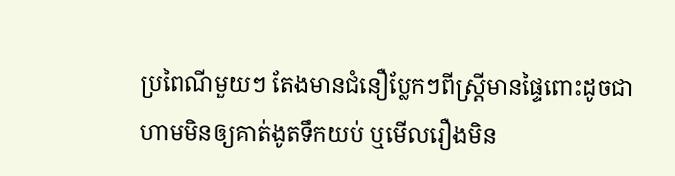ប្រពៃណីមួយៗ តែងមានជំនឿប្លែកៗពីស្ត្រីមានផ្ទៃពោះដូចជា ហាមមិនឲ្យគាត់ងូតទឹកយប់ ឬមើលរឿងមិន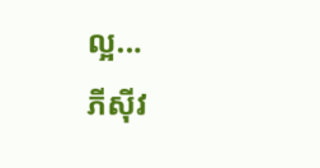ល្អ...
ភីស៊ីវ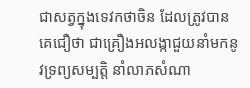ជាសត្វក្នុងទេវកថាចិន ដែលត្រូវបានគេជឿថា ជាគ្រឿងអលង្កាជួយនាំមកនូវទ្រព្យសម្បត្តិ នាំលាភសំណា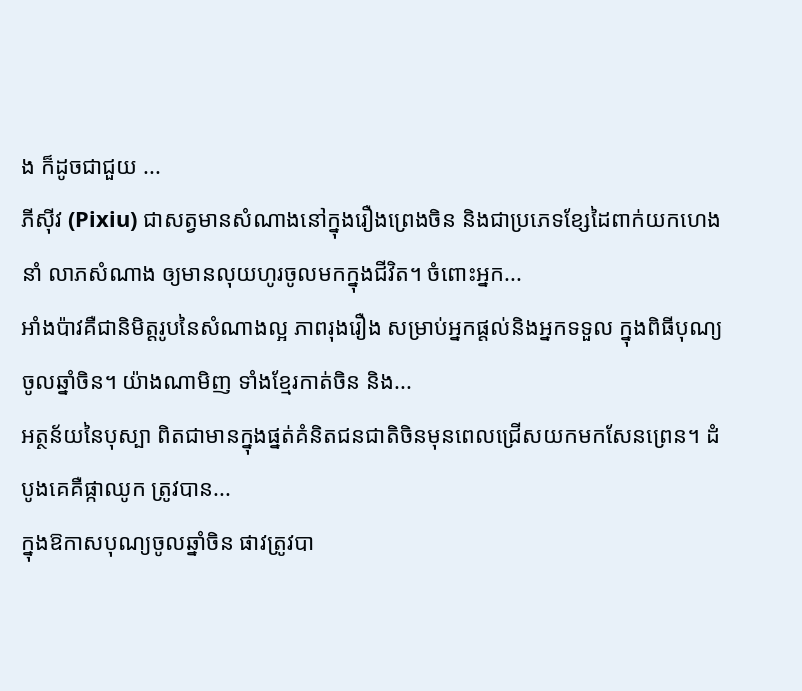ង ក៏ដូចជាជួយ ...
ភីស៊ីវ (Pixiu) ជាសត្វមានសំណាងនៅក្នុងរឿងព្រេងចិន និងជាប្រភេទខ្សែដៃពាក់យកហេង នាំ លាភសំណាង ឲ្យមានលុយហូរចូលមកក្នុងជីវិត។ ចំពោះអ្នក...
អាំងប៉ាវគឺជានិមិត្តរូបនៃសំណាងល្អ ភាពរុងរឿង សម្រាប់អ្នកផ្ដល់និងអ្នកទទួល ក្នុងពិធីបុណ្យ ចូលឆ្នាំចិន។ យ៉ាងណាមិញ ទាំងខ្មែរកាត់ចិន និង...
អត្ថន័យនៃបុស្បា ពិតជាមានក្នុងផ្នត់គំនិតជនជាតិចិនមុនពេលជ្រើសយកមកសែនព្រេន។ ដំបូងគេគឺផ្កាឈូក ត្រូវបាន...
ក្នុងឱកាសបុណ្យចូលឆ្នាំចិន ផាវត្រូវបា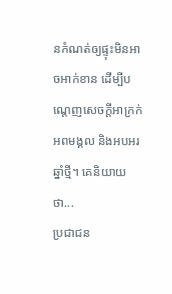នកំណត់ឲ្យផ្ទុះមិនអាចអាក់ខាន ដើម្បីបណ្ដេញសេចក្ដីអាក្រក់ អពមង្គល និងអបអរឆ្នាំថ្មី។ គេនិយាយថា...
ប្រជាជន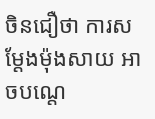ចិនជឿថា ការសម្ដែងម៉ុងសាយ អាចបណ្តេ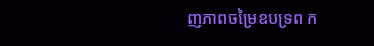ញភាពចម្រៃឧបទ្រព ក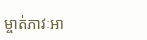ម្ចាត់ភាវៈអា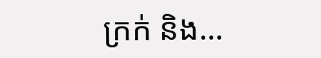ក្រក់ និង...